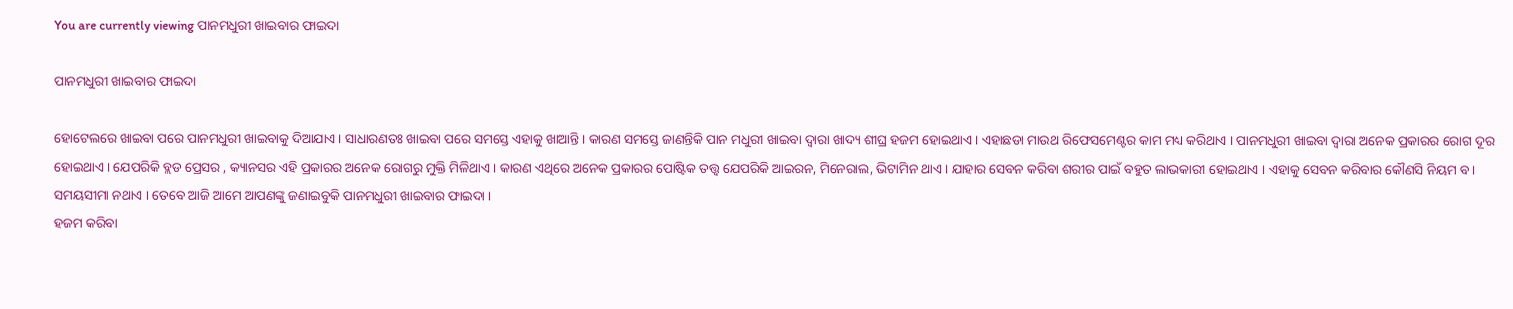You are currently viewing ପାନମଧୁରୀ ଖାଇବାର ଫାଇଦା

ପାନମଧୁରୀ ଖାଇବାର ଫାଇଦା

ହୋଟେଲରେ ଖାଇବା ପରେ ପାନମଧୁରୀ ଖାଇବାକୁ ଦିଆଯାଏ । ସାଧାରଣତଃ ଖାଇବା ପରେ ସମସ୍ତେ ଏହାକୁ ଖାଆନ୍ତି । କାରଣ ସମସ୍ତେ ଜାଣନ୍ତିକି ପାନ ମଧୁରୀ ଖାଇବା ଦ୍ୱାରା ଖାଦ୍ୟ ଶୀଘ୍ର ହଜମ ହୋଇଥାଏ । ଏହାଛଡା ମାଉଥ ରିଫେସମେଣ୍ଟର କାମ ମଧ୍ୟ କରିଥାଏ । ପାନମଧୁରୀ ଖାଇବା ଦ୍ୱାରା ଅନେକ ପ୍ରକାରର ରୋଗ ଦୂର ହୋଇଥାଏ । ଯେପରିକି ବ୍ଲଡ ପ୍ରେସର , କ୍ୟାନସର ଏହି ପ୍ରକାରର ଅନେକ ରୋଗରୁ ମୁକ୍ତି ମିଳିଥାଏ । କାରଣ ଏଥିରେ ଅନେକ ପ୍ରକାରର ପୋଷ୍ଟିକ ତତ୍ତ୍ୱ ଯେପରିକି ଆଇରନ, ମିନେରାଲ, ଭିଟାମିନ ଥାଏ । ଯାହାର ସେବନ କରିବା ଶରୀର ପାଇଁ ବହୁତ ଲାଭକାରୀ ହୋଇଥାଏ । ଏହାକୁ ସେବନ କରିବାର କୌଣସି ନିୟମ ବ। ସମୟସୀମା ନଥାଏ । ତେବେ ଆଜି ଆମେ ଆପଣଙ୍କୁ ଜଣାଇବୁକି ପାନମଧୁରୀ ଖାଇବାର ଫାଇଦା ।
ହଜମ କରିବା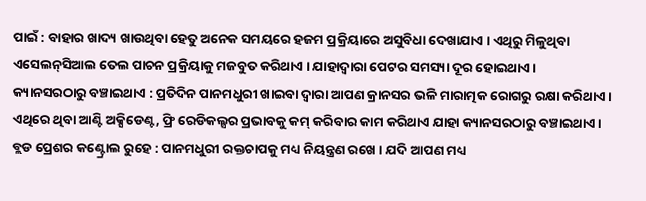ପାଇଁ : ବାହାର ଖାଦ୍ୟ ଖାଉଥିବା ହେତୁ ଅନେକ ସମୟରେ ହଜମ ପ୍ରକ୍ରିୟାରେ ଅସୁବିଧା ଦେଖାଯାଏ । ଏଥିରୁ ମିଳୁଥିବା ଏସେଲନ୍‌ସିଆଲ ତେଲ ପାଚନ ପ୍ରକ୍ରିୟାକୁ ମଜବୁତ କରିଥାଏ । ଯାହାଦ୍ୱାରା ପେଟର ସମସ୍ୟା ଦୂର ହୋଇଥାଏ ।
କ୍ୟାନସରଠାରୁ ବଞ୍ଚାଇଥାଏ : ପ୍ରତିଦିନ ପାନମଧୁରୀ ଖାଇବା ଦ୍ୱାରା ଆପଣ କ୍ରାନସର ଭଳି ମାରାତ୍ମକ ରୋଗରୁ ରକ୍ଷା କରିଥାଏ । ଏଥିରେ ଥିବା ଆଣ୍ଟି ଅକ୍ସିଡେଣ୍ଟ, ଫ୍ରି ରେଡିକଲ୍ସର ପ୍ରଭାବକୁ କମ୍ କରିବାର କାମ କରିଥାଏ ଯାହା କ୍ୟାନସରଠାରୁ ବଞ୍ଚାଇଥାଏ ।
ବ୍ଲଡ ପ୍ରେଶର କଣ୍ଟ୍ରୋଲ ରୁହେ : ପାନମଧୁରୀ ରକ୍ତଚାପକୁ ମଧ୍ୟ ନିୟନ୍ତ୍ରଣ ରଖେ । ଯଦି ଆପଣ ମଧ୍ୟ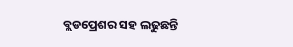ବ୍ଲଡପ୍ରେଶର ସହ ଲଢୁଛନ୍ତି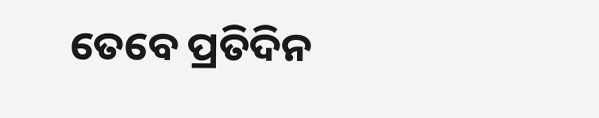ତେବେ ପ୍ରତିଦିନ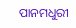ପାନମଧୁରୀ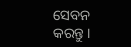ସେବନ କରନ୍ତୁ ।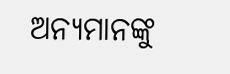ଅନ୍ୟମାନଙ୍କୁ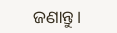ଜଣାନ୍ତୁ।